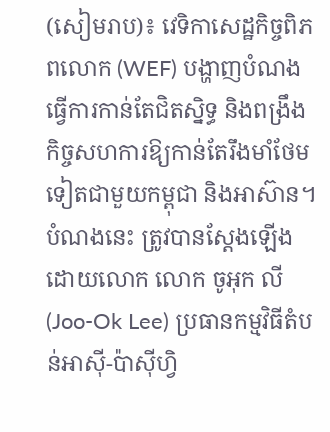(សៀមរាប)៖ វេទិកាសេដ្ឋកិច្ចពិភពលោក (WEF) បង្ហាញបំណងធ្វើការកាន់តែជិតស្និទ្ធ និងពង្រឹងកិច្ចសហការឱ្យកាន់តែរឹងមាំថែមទៀតជាមួយកម្ពុជា និងអាស៊ាន។
បំណងនេះ ត្រូវបានស្តែងឡើងដោយលោក លោក ចូអុក លី (Joo-Ok Lee) ប្រធានកម្មវិធីតំបន់អាស៊ី-ប៉ាស៊ីហ្វិ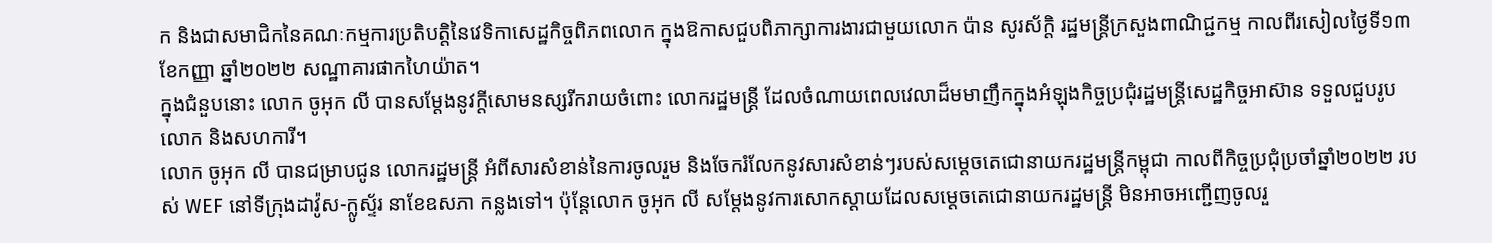ក និងជាសមាជិកនៃគណៈកម្មការប្រតិបត្តិនៃវេទិកាសេដ្ឋកិច្ចពិភពលោក ក្នុងឱកាសជួបពិភាក្សាការងារជាមួយលោក ប៉ាន សូរស័ក្តិ រដ្ឋមន្រ្តីក្រសួងពាណិជ្ជកម្ម កាលពីរសៀលថ្ងៃទី១៣ ខែកញ្ញា ឆ្នាំ២០២២ សណ្ឋាគារផាកហៃយ៉ាត។
ក្នុងជំនួបនោះ លោក ចូអុក លី បានសម្ដែងនូវក្ដីសោមនស្សរីករាយចំពោះ លោករដ្ឋមន្ដ្រី ដែលចំណាយពេលវេលាដ៏មមាញឹកក្នុងអំឡុងកិច្ចប្រជុំរដ្ឋមន្ដ្រីសេដ្ឋកិច្ចអាស៊ាន ទទួលជួបរូបលោក និងសហការី។
លោក ចូអុក លី បានជម្រាបជូន លោករដ្ឋមន្ដ្រី អំពីសារសំខាន់នៃការចូលរួម និងចែករំលែកនូវសារសំខាន់ៗរបស់សម្ដេចតេជោនាយករដ្ឋមន្ដ្រីកម្ពុជា កាលពីកិច្ចប្រជុំប្រចាំឆ្នាំ២០២២ របស់ WEF នៅទីក្រុងដាវ៉ូស-ក្លូស្ទ័រ នាខែឧសភា កន្លងទៅ។ ប៉ុន្តែលោក ចូអុក លី សម្ដែងនូវការសោកស្ដាយដែលសម្ដេចតេជោនាយករដ្ឋមន្ដ្រី មិនអាចអញ្ជើញចូលរួ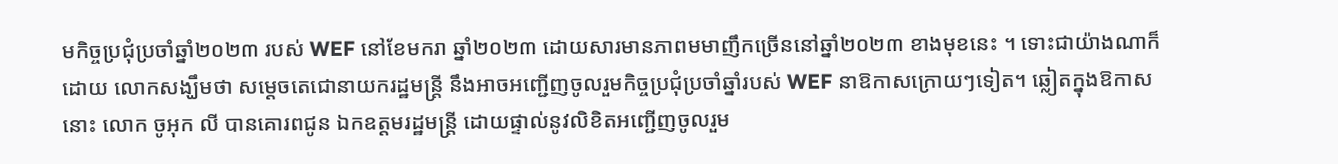មកិច្ចប្រជុំប្រចាំឆ្នាំ២០២៣ របស់ WEF នៅខែមករា ឆ្នាំ២០២៣ ដោយសារមានភាពមមាញឹកច្រើននៅឆ្នាំ២០២៣ ខាងមុខនេះ ។ ទោះជាយ៉ាងណាក៏ដោយ លោកសង្ឃឹមថា សម្ដេចតេជោនាយករដ្ឋមន្ដ្រី នឹងអាចអញ្ជើញចូលរួមកិច្ចប្រជុំប្រចាំឆ្នាំរបស់ WEF នាឱកាសក្រោយៗទៀត។ ឆ្លៀតក្នុងឱកាសនោះ លោក ចូអុក លី បានគោរពជូន ឯកឧត្តមរដ្ឋមន្ដ្រី ដោយផ្ទាល់នូវលិខិតអញ្ជើញចូលរួម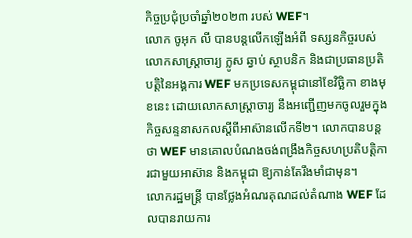កិច្ចប្រជុំប្រចាំឆ្នាំ២០២៣ របស់ WEF។
លោក ចូអុក លី បានបន្ដលើកឡើងអំពី ទស្សនកិច្ចរបស់លោកសាស្ត្រាចារ្យ ក្លូស ឆ្វាប់ ស្ថាបនិក និងជាប្រធានប្រតិបត្តិនៃអង្គការ WEF មកប្រទេសកម្ពុជានៅខែវិច្ឆិកា ខាងមុខនេះ ដោយលោកសាស្ដ្រាចារ្យ នឹងអញ្ជើញមកចូលរួមក្នុងកិច្ចសន្ទនាសកលស្តីពីអាស៊ានលើកទី២។ លោកបានបន្ដថា WEF មានគោលបំណងចង់ពង្រឹងកិច្ចសហប្រតិបត្តិការជាមួយអាស៊ាន និងកម្ពុជា ឱ្យកាន់តែរឹងមាំជាមុន។
លោករដ្ឋមន្ដ្រី បានថ្លែងអំណរគុណដល់តំណាង WEF ដែលបានរាយការ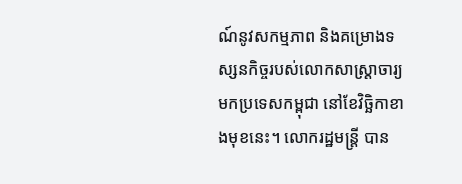ណ៍នូវសកម្មភាព និងគម្រោងទស្សនកិច្ចរបស់លោកសាស្ដ្រាចារ្យមកប្រទេសកម្ពុជា នៅខែវិច្ឆិកាខាងមុខនេះ។ លោករដ្ឋមន្ដ្រី បាន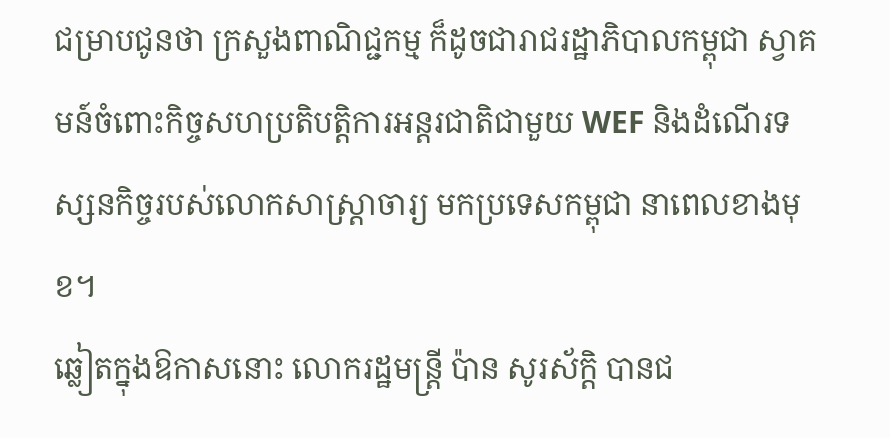ជម្រាបជូនថា ក្រសួងពាណិជ្ជកម្ម ក៏ដូចជារាជរដ្ឋាភិបាលកម្ពុជា ស្វាគមន៍ចំពោះកិច្ចសហប្រតិបត្តិការអន្ដរជាតិជាមួយ WEF និងដំណើរទស្សនកិច្ចរបស់លោកសាស្ដ្រាចារ្យ មកប្រទេសកម្ពុជា នាពេលខាងមុខ។
ឆ្លៀតក្នុងឱកាសនោះ លោករដ្ឋមន្ត្រី ប៉ាន សូរស័ក្តិ បានជ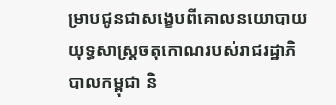ម្រាបជូនជាសង្ខេបពីគោលនយោបាយយុទ្ធសាស្ត្រចតុកោណរបស់រាជរដ្ឋាភិបាលកម្ពុជា និ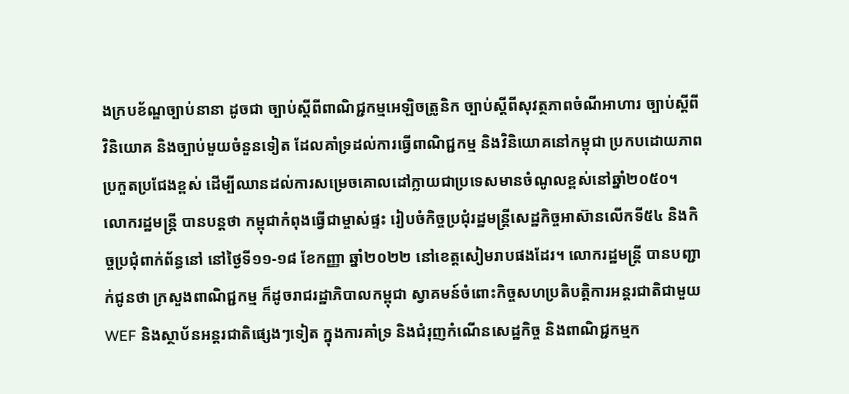ងក្របខ័ណ្ឌច្បាប់នានា ដូចជា ច្បាប់ស្ដីពីពាណិជ្ជកម្មអេឡិចត្រូនិក ច្បាប់ស្ដីពីសុវត្ថភាពចំណីអាហារ ច្បាប់ស្ដីពីវិនិយោគ និងច្បាប់មួយចំនួនទៀត ដែលគាំទ្រដល់ការធ្វើពាណិជ្ជកម្ម និងវិនិយោគនៅកម្ពុជា ប្រកបដោយភាពប្រកួតប្រជែងខ្ពស់ ដើម្បីឈានដល់ការសម្រេចគោលដៅក្លាយជាប្រទេសមានចំណូលខ្ពស់នៅឆ្នាំ២០៥០។
លោករដ្ឋមន្ត្រី បានបន្តថា កម្ពុជាកំពុងធ្វើជាម្ចាស់ផ្ទះ រៀបចំកិច្ចប្រជុំរដ្ឋមន្ដ្រីសេដ្ឋកិច្ចអាស៊ានលើកទី៥៤ និងកិច្ចប្រជុំពាក់ព័ន្ធនៅ នៅថ្ងៃទី១១-១៨ ខែកញ្ញា ឆ្នាំ២០២២ នៅខេត្តសៀមរាបផងដែរ។ លោករដ្ឋមន្ដ្រី បានបញ្ជាក់ជូនថា ក្រសួងពាណិជ្ជកម្ម ក៏ដូចរាជរដ្ឋាភិបាលកម្ពុជា ស្វាគមន៍ចំពោះកិច្ចសហប្រតិបត្តិការអន្ដរជាតិជាមួយ WEF និងស្ថាប័នអន្ដរជាតិផ្សេងៗទៀត ក្នុងការគាំទ្រ និងជំរុញកំណើនសេដ្ឋកិច្ច និងពាណិជ្ជកម្មក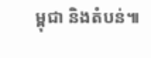ម្ពុជា និងតំបន់៕